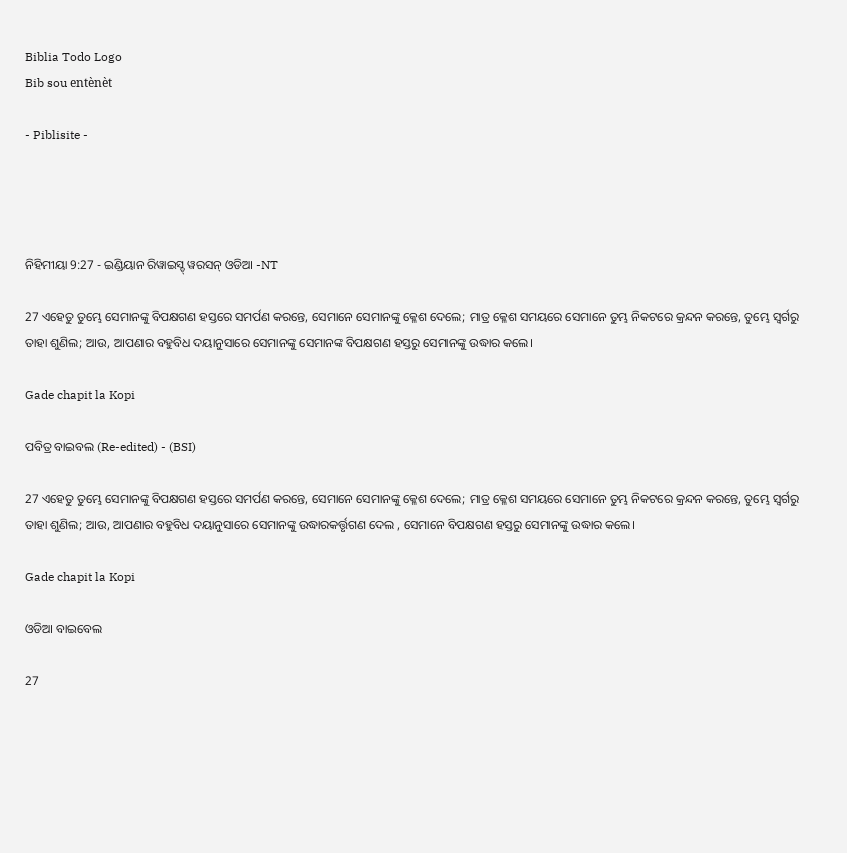Biblia Todo Logo
Bib sou entènèt

- Piblisite -




ନିହିମୀୟା 9:27 - ଇଣ୍ଡିୟାନ ରିୱାଇସ୍ଡ୍ ୱରସନ୍ ଓଡିଆ -NT

27 ଏହେତୁ ତୁମ୍ଭେ ସେମାନଙ୍କୁ ବିପକ୍ଷଗଣ ହସ୍ତରେ ସମର୍ପଣ କରନ୍ତେ, ସେମାନେ ସେମାନଙ୍କୁ କ୍ଳେଶ ଦେଲେ; ମାତ୍ର କ୍ଳେଶ ସମୟରେ ସେମାନେ ତୁମ୍ଭ ନିକଟରେ କ୍ରନ୍ଦନ କରନ୍ତେ, ତୁମ୍ଭେ ସ୍ୱର୍ଗରୁ ତାହା ଶୁଣିଲ; ଆଉ, ଆପଣାର ବହୁବିଧ ଦୟାନୁସାରେ ସେମାନଙ୍କୁ ସେମାନଙ୍କ ବିପକ୍ଷଗଣ ହସ୍ତରୁ ସେମାନଙ୍କୁ ଉଦ୍ଧାର କଲେ।

Gade chapit la Kopi

ପବିତ୍ର ବାଇବଲ (Re-edited) - (BSI)

27 ଏହେତୁ ତୁମ୍ଭେ ସେମାନଙ୍କୁ ବିପକ୍ଷଗଣ ହସ୍ତରେ ସମର୍ପଣ କରନ୍ତେ, ସେମାନେ ସେମାନଙ୍କୁ କ୍ଳେଶ ଦେଲେ; ମାତ୍ର କ୍ଳେଶ ସମୟରେ ସେମାନେ ତୁମ୍ଭ ନିକଟରେ କ୍ରନ୍ଦନ କରନ୍ତେ, ତୁମ୍ଭେ ସ୍ଵର୍ଗରୁ ତାହା ଶୁଣିଲ; ଆଉ, ଆପଣାର ବହୁବିଧ ଦୟାନୁସାରେ ସେମାନଙ୍କୁ ଉଦ୍ଧାରକର୍ତ୍ତୃଗଣ ଦେଲ , ସେମାନେ ବିପକ୍ଷଗଣ ହସ୍ତରୁ ସେମାନଙ୍କୁ ଉଦ୍ଧାର କଲେ।

Gade chapit la Kopi

ଓଡିଆ ବାଇବେଲ

27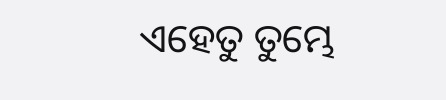ଏହେତୁ ତୁମ୍ଭେ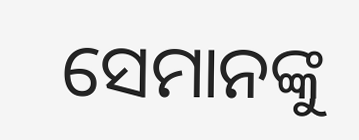ସେମାନଙ୍କୁ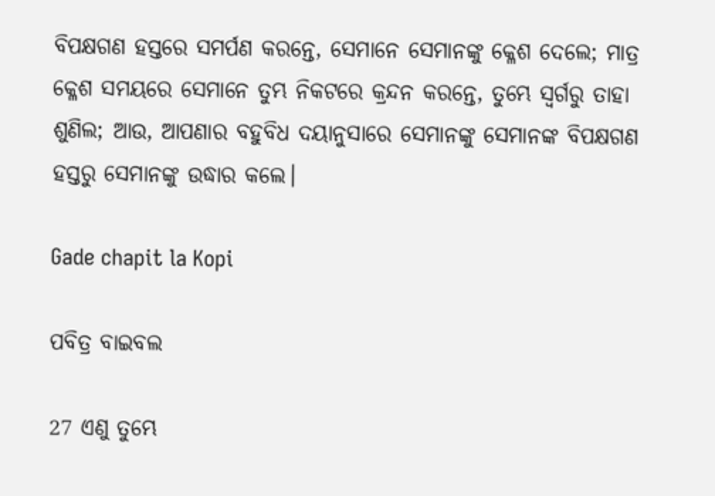ବିପକ୍ଷଗଣ ହସ୍ତରେ ସମର୍ପଣ କରନ୍ତେ, ସେମାନେ ସେମାନଙ୍କୁ କ୍ଳେଶ ଦେଲେ; ମାତ୍ର କ୍ଳେଶ ସମୟରେ ସେମାନେ ତୁମ୍ଭ ନିକଟରେ କ୍ରନ୍ଦନ କରନ୍ତେ, ତୁମ୍ଭେ ସ୍ୱର୍ଗରୁ ତାହା ଶୁଣିଲ; ଆଉ, ଆପଣାର ବହୁବିଧ ଦୟାନୁସାରେ ସେମାନଙ୍କୁ ସେମାନଙ୍କ ବିପକ୍ଷଗଣ ହସ୍ତରୁ ସେମାନଙ୍କୁ ଉଦ୍ଧାର କଲେ।

Gade chapit la Kopi

ପବିତ୍ର ବାଇବଲ

27 ଏଣୁ ତୁମ୍ଭେ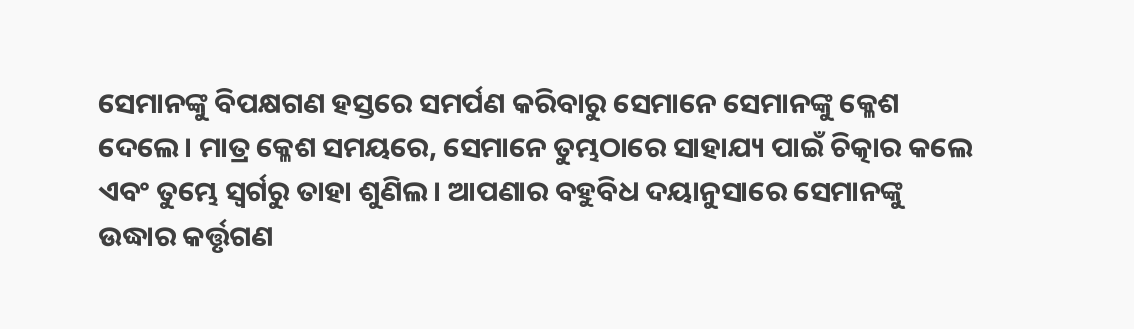ସେମାନଙ୍କୁ ବିପକ୍ଷଗଣ ହସ୍ତରେ ସମର୍ପଣ କରିବାରୁ ସେମାନେ ସେମାନଙ୍କୁ କ୍ଳେଶ ଦେଲେ। ମାତ୍ର କ୍ଳେଶ ସମୟରେ, ସେମାନେ ତୁମ୍ଭଠାରେ ସାହାଯ୍ୟ ପାଇଁ ଚିତ୍କାର କଲେ ଏବଂ ତୁମ୍ଭେ ସ୍ୱର୍ଗରୁ ତାହା ଶୁଣିଲ। ଆପଣାର ବହୁବିଧ ଦୟାନୁସାରେ ସେମାନଙ୍କୁ ଉଦ୍ଧାର କର୍ତ୍ତୃଗଣ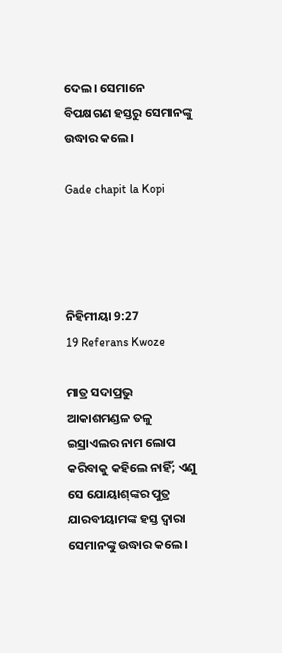ଦେଲ। ସେମାନେ ବିପକ୍ଷଗଣ ହସ୍ତରୁ ସେମାନଙ୍କୁ ଉଦ୍ଧାର କଲେ।

Gade chapit la Kopi




ନିହିମୀୟା 9:27
19 Referans Kwoze

ମାତ୍ର ସଦାପ୍ରଭୁ ଆକାଶମଣ୍ଡଳ ତଳୁ ଇସ୍ରାଏଲର ନାମ ଲୋପ କରିବାକୁ କହିଲେ ନାହିଁ; ଏଣୁ ସେ ଯୋୟାଶ୍‍ଙ୍କର ପୁତ୍ର ଯାରବୀୟାମଙ୍କ ହସ୍ତ ଦ୍ୱାରା ସେମାନଙ୍କୁ ଉଦ୍ଧାର କଲେ।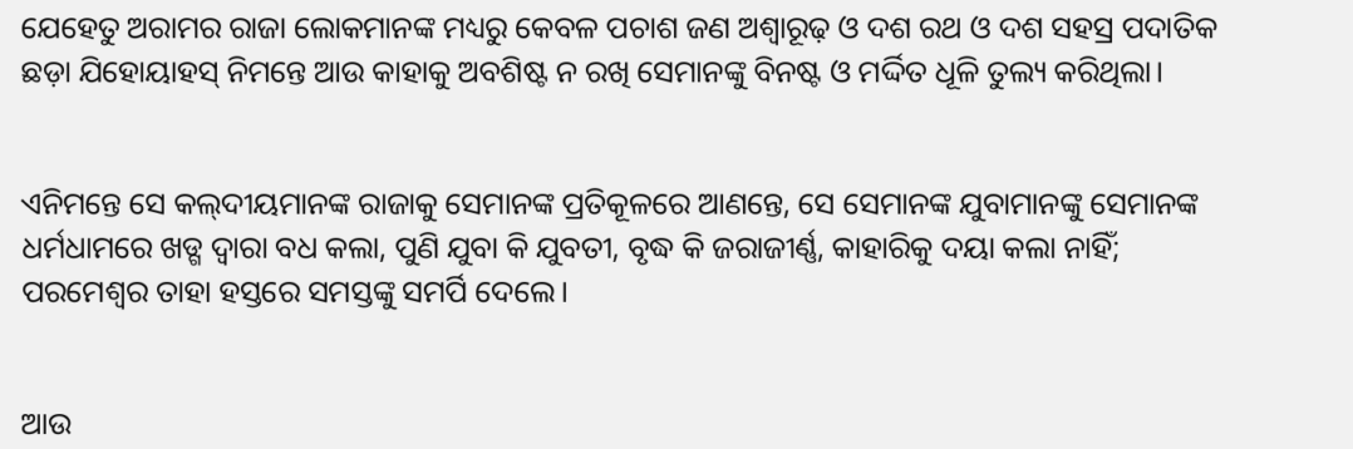ଯେହେତୁ ଅରାମର ରାଜା ଲୋକମାନଙ୍କ ମଧ୍ୟରୁ କେବଳ ପଚାଶ ଜଣ ଅଶ୍ୱାରୂଢ଼ ଓ ଦଶ ରଥ ଓ ଦଶ ସହସ୍ର ପଦାତିକ ଛଡ଼ା ଯିହୋୟାହସ୍‍ ନିମନ୍ତେ ଆଉ କାହାକୁ ଅବଶିଷ୍ଟ ନ ରଖି ସେମାନଙ୍କୁ ବିନଷ୍ଟ ଓ ମର୍ଦ୍ଦିତ ଧୂଳି ତୁଲ୍ୟ କରିଥିଲା।


ଏନିମନ୍ତେ ସେ କଲ୍‍ଦୀୟମାନଙ୍କ ରାଜାକୁ ସେମାନଙ୍କ ପ୍ରତିକୂଳରେ ଆଣନ୍ତେ, ସେ ସେମାନଙ୍କ ଯୁବାମାନଙ୍କୁ ସେମାନଙ୍କ ଧର୍ମଧାମରେ ଖଡ୍ଗ ଦ୍ୱାରା ବଧ କଲା, ପୁଣି ଯୁବା କି ଯୁବତୀ, ବୃଦ୍ଧ କି ଜରାଜୀର୍ଣ୍ଣ, କାହାରିକୁ ଦୟା କଲା ନାହିଁ; ପରମେଶ୍ୱର ତାହା ହସ୍ତରେ ସମସ୍ତଙ୍କୁ ସମର୍ପି ଦେଲେ।


ଆଉ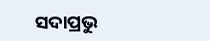ସଦାପ୍ରଭୁ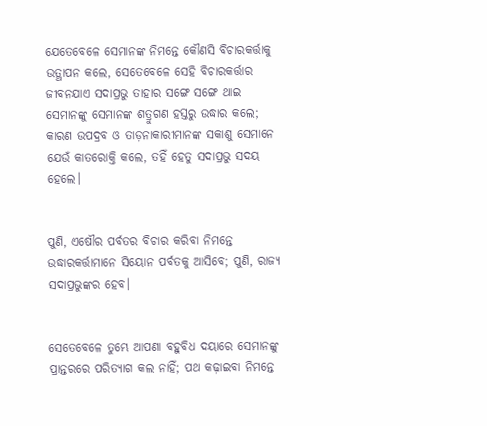ଯେତେବେଳେ ସେମାନଙ୍କ ନିମନ୍ତେ କୌଣସି ବିଚାରକର୍ତ୍ତାକୁ ଉତ୍ଥାପନ କଲେ, ସେତେବେଳେ ସେହି ବିଚାରକର୍ତ୍ତାର ଜୀବନଯାଏ ସଦାପ୍ରଭୁ ତାହାର ସଙ୍ଗେ ସଙ୍ଗେ ଥାଇ ସେମାନଙ୍କୁ ସେମାନଙ୍କ ଶତ୍ରୁଗଣ ହସ୍ତରୁ ଉଦ୍ଧାର କଲେ; କାରଣ ଉପଦ୍ରବ ଓ ତାଡ଼ନାକାରୀମାନଙ୍କ ସକାଶୁ ସେମାନେ ଯେଉଁ କାତରୋକ୍ତି କଲେ, ତହିଁ ହେତୁ ସଦାପ୍ରଭୁ ସଦୟ ହେଲେ।


ପୁଣି, ଏଷୌର ପର୍ବତର ବିଚାର କରିବା ନିମନ୍ତେ ଉଦ୍ଧାରକର୍ତ୍ତାମାନେ ସିୟୋନ ପର୍ବତକୁ ଆସିବେ; ପୁଣି, ରାଜ୍ୟ ସଦାପ୍ରଭୁଙ୍କର ହେବ।


ସେତେବେଳେ ତୁମ୍ଭେ ଆପଣା ବହୁବିଧ ଦୟାରେ ସେମାନଙ୍କୁ ପ୍ରାନ୍ତରରେ ପରିତ୍ୟାଗ କଲ ନାହିଁ; ପଥ କଢ଼ାଇବା ନିମନ୍ତେ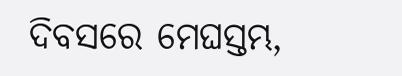ଦିବସରେ ମେଘସ୍ତମ୍ଭ,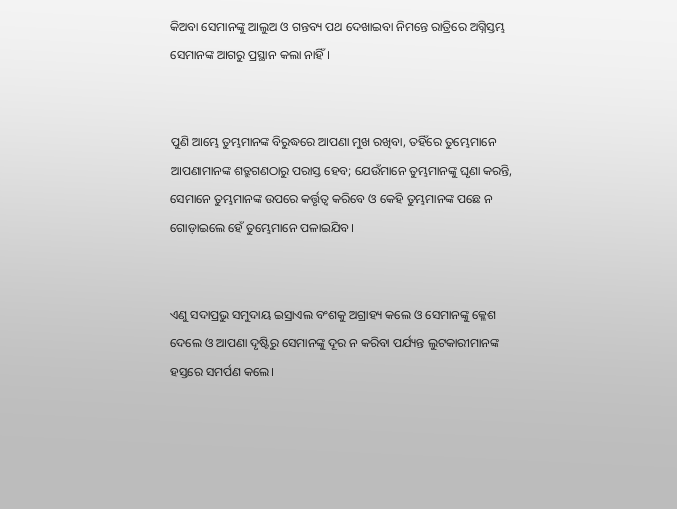କିଅବା ସେମାନଙ୍କୁ ଆଲୁଅ ଓ ଗନ୍ତବ୍ୟ ପଥ ଦେଖାଇବା ନିମନ୍ତେ ରାତ୍ରିରେ ଅଗ୍ନିସ୍ତମ୍ଭ ସେମାନଙ୍କ ଆଗରୁ ପ୍ରସ୍ଥାନ କଲା ନାହିଁ।


ପୁଣି ଆମ୍ଭେ ତୁମ୍ଭମାନଙ୍କ ବିରୁଦ୍ଧରେ ଆପଣା ମୁଖ ରଖିବା, ତହିଁରେ ତୁମ୍ଭେମାନେ ଆପଣାମାନଙ୍କ ଶତ୍ରୁଗଣଠାରୁ ପରାସ୍ତ ହେବ; ଯେଉଁମାନେ ତୁମ୍ଭମାନଙ୍କୁ ଘୃଣା କରନ୍ତି, ସେମାନେ ତୁମ୍ଭମାନଙ୍କ ଉପରେ କର୍ତ୍ତୃତ୍ୱ କରିବେ ଓ କେହି ତୁମ୍ଭମାନଙ୍କ ପଛେ ନ ଗୋଡ଼ାଇଲେ ହେଁ ତୁମ୍ଭେମାନେ ପଳାଇଯିବ।


ଏଣୁ ସଦାପ୍ରଭୁ ସମୁଦାୟ ଇସ୍ରାଏଲ ବଂଶକୁ ଅଗ୍ରାହ୍ୟ କଲେ ଓ ସେମାନଙ୍କୁ କ୍ଳେଶ ଦେଲେ ଓ ଆପଣା ଦୃଷ୍ଟିରୁ ସେମାନଙ୍କୁ ଦୂର ନ କରିବା ପର୍ଯ୍ୟନ୍ତ ଲୁଟକାରୀମାନଙ୍କ ହସ୍ତରେ ସମର୍ପଣ କଲେ।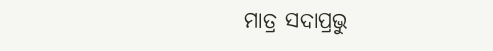ମାତ୍ର ସଦାପ୍ରଭୁ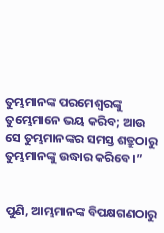ତୁମ୍ଭମାନଙ୍କ ପରମେଶ୍ୱରଙ୍କୁ ତୁମ୍ଭେମାନେ ଭୟ କରିବ; ଆଉ ସେ ତୁମ୍ଭମାନଙ୍କର ସମସ୍ତ ଶତ୍ରୁଠାରୁ ତୁମ୍ଭମାନଙ୍କୁ ଉଦ୍ଧାର କରିବେ।”


ପୁଣି, ଆମ୍ଭମାନଙ୍କ ବିପକ୍ଷଗଣଠାରୁ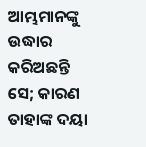ଆମ୍ଭମାନଙ୍କୁ ଉଦ୍ଧାର କରିଅଛନ୍ତି ସେ; କାରଣ ତାହାଙ୍କ ଦୟା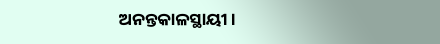ଅନନ୍ତକାଳସ୍ଥାୟୀ।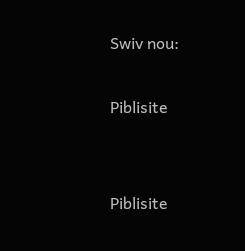Swiv nou:

Piblisite


Piblisite